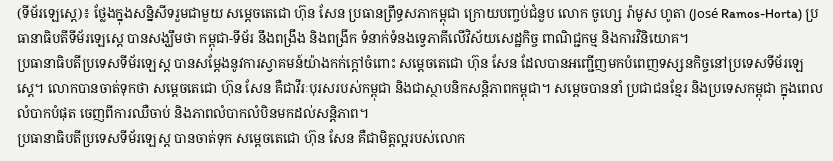(ទីម័រឡេស្តេ)៖ ថ្លែងក្នុងសន្និសីទរួមជាមួយ សម្តេចតេជោ ហ៊ុន សែន ប្រធានព្រឹទ្ធសភាកម្ពុជា ក្រោយបញ្ចប់ជំនួប លោក ចូហ្សេ រ៉ាមូស ហូតា (José Ramos-Horta) ប្រធានាធិបតីទីម័រឡេស្តេ បានសង្ឃឹមថា កម្ពុជា-ទីម័រ នឹងពង្រឹង និងពង្រីក ទំនាក់ទំនងទ្វេភាគីលើវិស័យសេដ្ឋកិច្ច ពាណិជ្ជកម្ម និងការវិនិយោគ។
ប្រធានាធិបតីប្រទេសទីម័រឡេស្ត បានសម្តែងនូវការស្វាគមន៍យ៉ាងកក់ក្តៅចំពោះ សម្តេចតេជោ ហ៊ុន សែន ដែលបានអញ្ជើញមកបំពេញទស្សនកិច្ចនៅប្រទេសទីម័រឡេស្តេ។ លោកបានចាត់ទុកថា សម្តេចតេជោ ហ៊ុន សែន គឺជាវីរៈបុរសរបស់កម្ពុជា និងជាស្ថាបនិកសន្តិភាពកម្ពុជា។ សម្តេចបាននាំ ប្រជាជនខ្មែរ និងប្រទេសកម្ពុជា ក្នុងពេលលំបាកបំផុត ចេញពីការឈឺចាប់ និងភាពលំបាកលំបិនមកដល់សន្តិភាព។
ប្រធានាធិបតីប្រទេសទីម័រឡេស្ត បានចាត់ទុក សម្តេចតេជោ ហ៊ុន សែន គឺជាមិត្តល្អរបស់លោក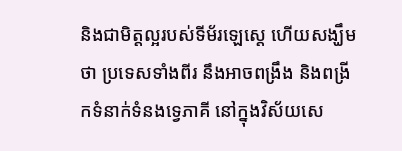និងជាមិត្តល្អរបស់ទីម័រឡេស្តេ ហើយសង្ឃឹមថា ប្រទេសទាំងពីរ នឹងអាចពង្រឹង និងពង្រីកទំនាក់ទំនងទ្វេភាគី នៅក្នុងវិស័យសេ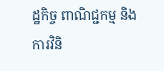ដ្ឋកិច្ច ពាណិជ្ជកម្ម និងការវិនិ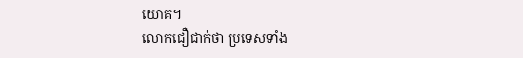យោគ។
លោកជឿជាក់ថា ប្រទេសទាំង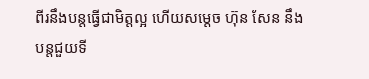ពីរនឹងបន្តធ្វើជាមិត្តល្អ ហើយសម្តេច ហ៊ុន សែន នឹងបន្តជួយទី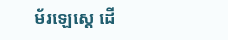ម័រឡេស្តេ ដើ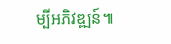ម្បីអភិវឌ្ឍន៍៕